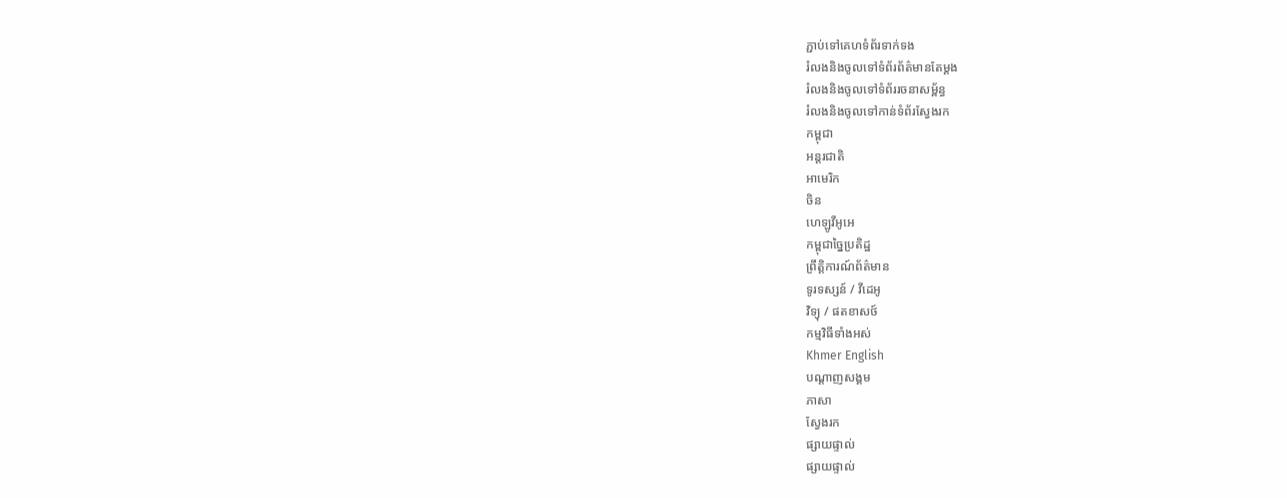ភ្ជាប់ទៅគេហទំព័រទាក់ទង
រំលងនិងចូលទៅទំព័រព័ត៌មានតែម្តង
រំលងនិងចូលទៅទំព័ររចនាសម្ព័ន្ធ
រំលងនិងចូលទៅកាន់ទំព័រស្វែងរក
កម្ពុជា
អន្តរជាតិ
អាមេរិក
ចិន
ហេឡូវីអូអេ
កម្ពុជាច្នៃប្រតិដ្ឋ
ព្រឹត្តិការណ៍ព័ត៌មាន
ទូរទស្សន៍ / វីដេអូ
វិទ្យុ / ផតខាសថ៍
កម្មវិធីទាំងអស់
Khmer English
បណ្តាញសង្គម
ភាសា
ស្វែងរក
ផ្សាយផ្ទាល់
ផ្សាយផ្ទាល់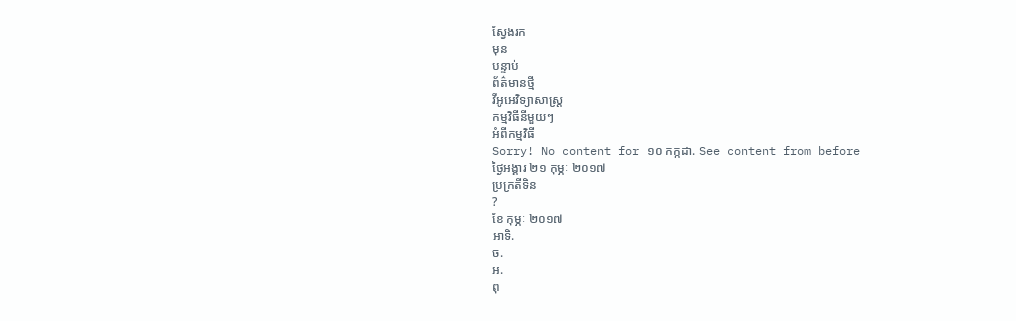ស្វែងរក
មុន
បន្ទាប់
ព័ត៌មានថ្មី
វីអូអេវិទ្យាសាស្ត្រ
កម្មវិធីនីមួយៗ
អំពីកម្មវិធី
Sorry! No content for ១០ កក្កដា. See content from before
ថ្ងៃអង្គារ ២១ កុម្ភៈ ២០១៧
ប្រក្រតីទិន
?
ខែ កុម្ភៈ ២០១៧
អាទិ.
ច.
អ.
ពុ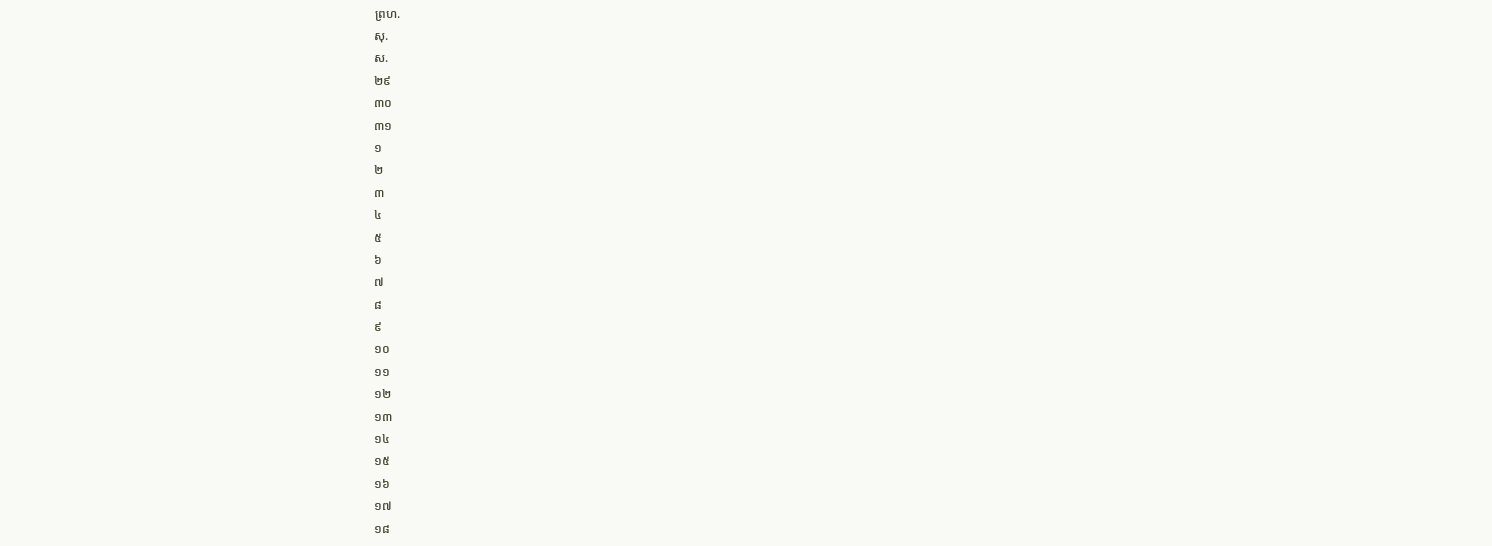ព្រហ.
សុ.
ស.
២៩
៣០
៣១
១
២
៣
៤
៥
៦
៧
៨
៩
១០
១១
១២
១៣
១៤
១៥
១៦
១៧
១៨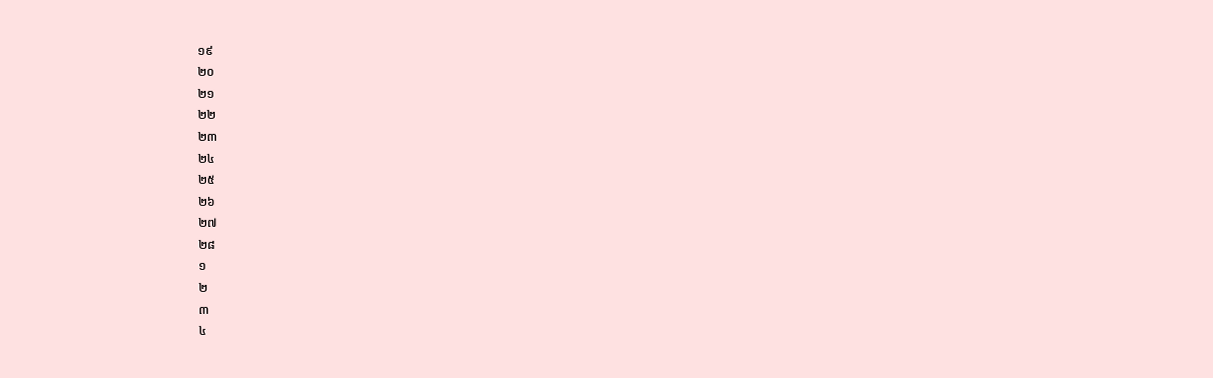១៩
២០
២១
២២
២៣
២៤
២៥
២៦
២៧
២៨
១
២
៣
៤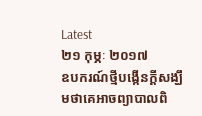Latest
២១ កុម្ភៈ ២០១៧
ឧបករណ៍ថ្មីបង្កើនក្តីសង្ឃឹមថាគេអាចព្យាបាលពិ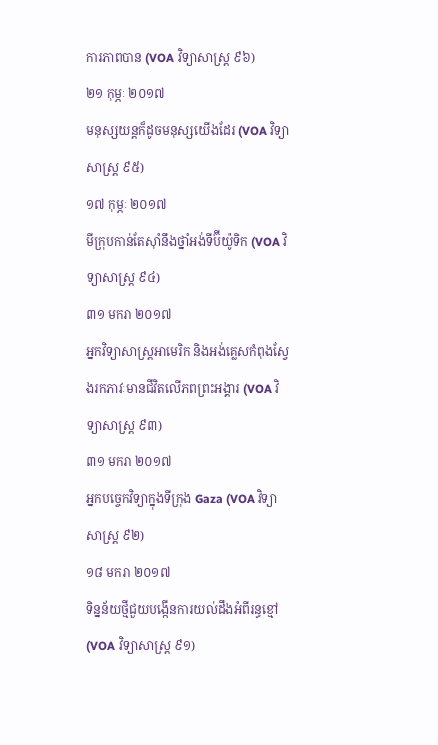ការភាពបាន (VOA វិទ្យាសាស្ត្រ ៩៦)
២១ កុម្ភៈ ២០១៧
មនុស្សយន្តក៏ដូចមនុស្សយើងដែរ (VOA វិទ្យាសាស្ត្រ ៩៥)
១៧ កុម្ភៈ ២០១៧
មីក្រុបកាន់តែស៊ាំនឹងថ្នាំអង់ទីប៊ីយ៉ូទិក (VOA វិទ្យាសាស្រ្ត ៩៤)
៣១ មករា ២០១៧
អ្នកវិទ្យាសាស្ត្រអាមេរិក និងអង់គ្លេសកំពុងស្វែងរកភាវៈមានជីវិតលើភពព្រះអង្គារ (VOA វិទ្យាសាស្រ្ត ៩៣)
៣១ មករា ២០១៧
អ្នកបច្ចេកវិទ្យាក្នុងទីក្រុង Gaza (VOA វិទ្យាសាស្រ្ត ៩២)
១៨ មករា ២០១៧
ទិន្នន័យថ្មីជួយបង្កើនការយល់ដឹងអំពីរន្ធខ្មៅ (VOA វិទ្យាសាស្រ្ត ៩១)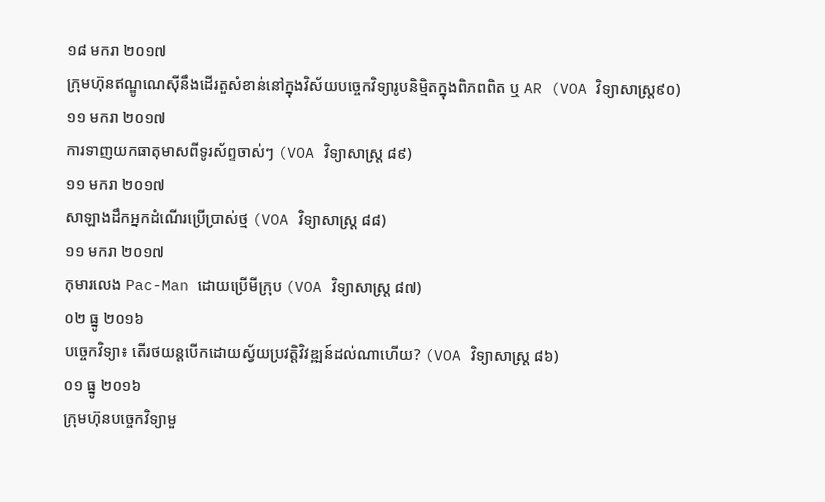១៨ មករា ២០១៧
ក្រុមហ៊ុនឥណ្ឌូណេស៊ីនឹងដើរតួសំខាន់នៅក្នុងវិស័យបច្ចេកវិទ្យារូបនិម្មិតក្នុងពិភពពិត ឬ AR (VOA វិទ្យាសាស្រ្ត៩០)
១១ មករា ២០១៧
ការទាញយកធាតុមាសពីទូរស័ព្ទចាស់ៗ (VOA វិទ្យាសាស្រ្ត ៨៩)
១១ មករា ២០១៧
សាឡាងដឹកអ្នកដំណើរប្រើប្រាស់ថ្ម (VOA វិទ្យាសាស្រ្ត ៨៨)
១១ មករា ២០១៧
កុមារលេង Pac-Man ដោយប្រើមីក្រុប (VOA វិទ្យាសាស្រ្ត ៨៧)
០២ ធ្នូ ២០១៦
បច្ចេកវិទ្យា៖ តើរថយន្តបើកដោយស្វ័យប្រវត្តិវិវឌ្ឍន៍ដល់ណាហើយ? (VOA វិទ្យាសាស្រ្ត ៨៦)
០១ ធ្នូ ២០១៦
ក្រុមហ៊ុនបច្ចេកវិទ្យាមួ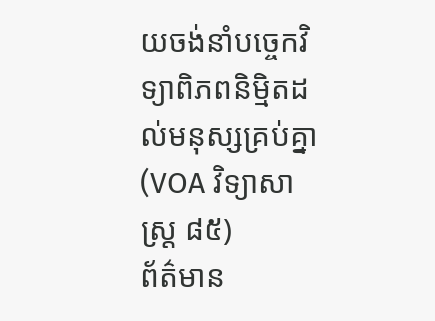យចង់នាំបច្ចេកវិទ្យាពិភពនិម្មិតដល់មនុស្សគ្រប់គ្នា (VOA វិទ្យាសាស្រ្ត ៨៥)
ព័ត៌មាន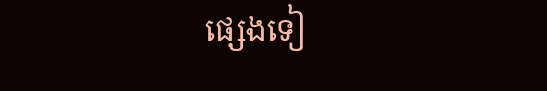ផ្សេងទៀ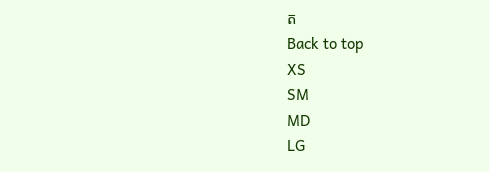ត
Back to top
XS
SM
MD
LG